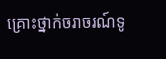គ្រោះថ្នាក់ចរាចរណ៍ទូ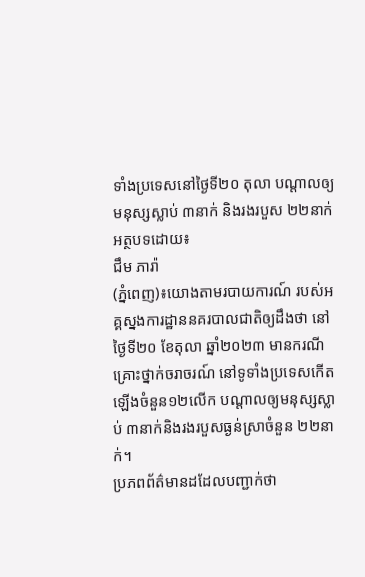ទាំងប្រទេសនៅថ្ងៃទី២០ តុលា បណ្តាលឲ្យមនុស្សស្លាប់ ៣នាក់ និងរងរបួស ២២នាក់
អត្ថបទដោយ៖
ជឹម ភារ៉ា
(ភ្នំពេញ)៖យោងតាមរបាយការណ៍ របស់អគ្គស្នងការដ្ឋាននគរបាលជាតិឲ្យដឹងថា នៅថ្ងៃទី២០ ខែតុលា ឆ្នាំ២០២៣ មានករណីគ្រោះថ្នាក់ចរាចរណ៍ នៅទូទាំងប្រទេសកើតឡើងចំនួន១២លើក បណ្ដាលឲ្យមនុស្សស្លាប់ ៣នាក់និងរងរបួសធ្ងន់ស្រាចំនួន ២២នាក់។
ប្រភពព័ត៌មានដដែលបញ្ជាក់ថា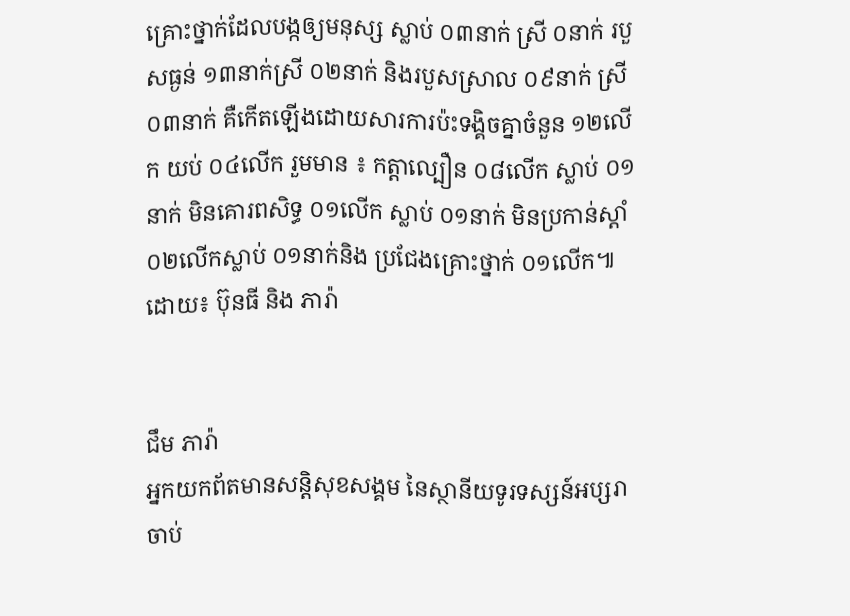គ្រោះថ្នាក់ដែលបង្កឲ្យមនុស្ស ស្លាប់ ០៣នាក់ ស្រី ០នាក់ របួសធ្ងន់ ១៣នាក់ស្រី ០២នាក់ និងរបួសស្រាល ០៩នាក់ ស្រី ០៣នាក់ គឺកើតឡើងដោយសារការប៉ះទង្គិចគ្នាចំនួន ១២លើក យប់ ០៤លើក រួមមាន ៖ កត្តាល្បឿន ០៨លើក ស្លាប់ ០១នាក់ មិនគោរពសិទ្ធ ០១លើក ស្លាប់ ០១នាក់ មិនប្រកាន់ស្តាំ ០២លើកស្លាប់ ០១នាក់និង ប្រជែងគ្រោះថ្នាក់ ០១លើក៕
ដោយ៖ ប៊ុនធី និង ភារ៉ា


ជឹម ភារ៉ា
អ្នកយកព័តមានសន្តិសុខសង្គម នៃស្ថានីយទូរទស្សន៍អប្សរា ចាប់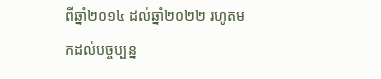ពីឆ្នាំ២០១៤ ដល់ឆ្នាំ២០២២ រហូតមកដល់បច្ចប្បន្ន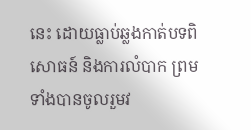នេះ ដោយធ្លាប់ឆ្លងកាត់បទពិសោធន៍ និងការលំបាក ព្រមទាំងបានចូលរួមវ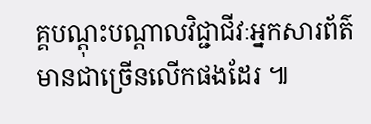គ្គបណ្ដុះបណ្ដាលវិជ្ជាជីវៈអ្នកសារព័ត៌មានជាច្រើនលើកផងដែរ ៕